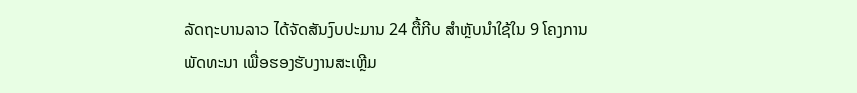ລັດຖະບານລາວ ໄດ້ຈັດສັນງົບປະມານ 24 ຕື້ກີບ ສຳຫຼັບນຳໃຊ້ໃນ 9 ໂຄງການ
ພັດທະນາ ເພື່ອຮອງຮັບງານສະເຫຼີມ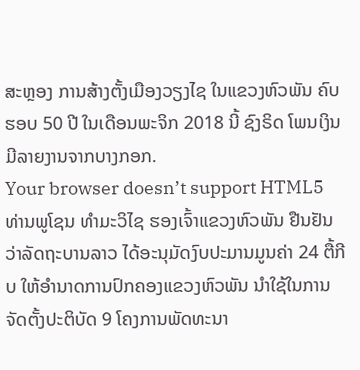ສະຫຼອງ ການສ້າງຕັ້ງເມືອງວຽງໄຊ ໃນແຂວງຫົວພັນ ຄົບຮອບ 50 ປີ ໃນເດືອນພະຈິກ 2018 ນີ້ ຊົງຣິດ ໂພນເງິນ ມີລາຍງານຈາກບາງກອກ.
Your browser doesn’t support HTML5
ທ່ານພູໂຊນ ທຳມະວິໄຊ ຮອງເຈົ້າແຂວງຫົວພັນ ຢືນຢັນວ່າລັດຖະບານລາວ ໄດ້ອະນຸມັດງົບປະມານມູນຄ່າ 24 ຕື້ກີບ ໃຫ້ອຳນາດການປົກຄອງແຂວງຫົວພັນ ນໍາໃຊ້ໃນການ
ຈັດຕັ້ງປະຕິບັດ 9 ໂຄງການພັດທະນາ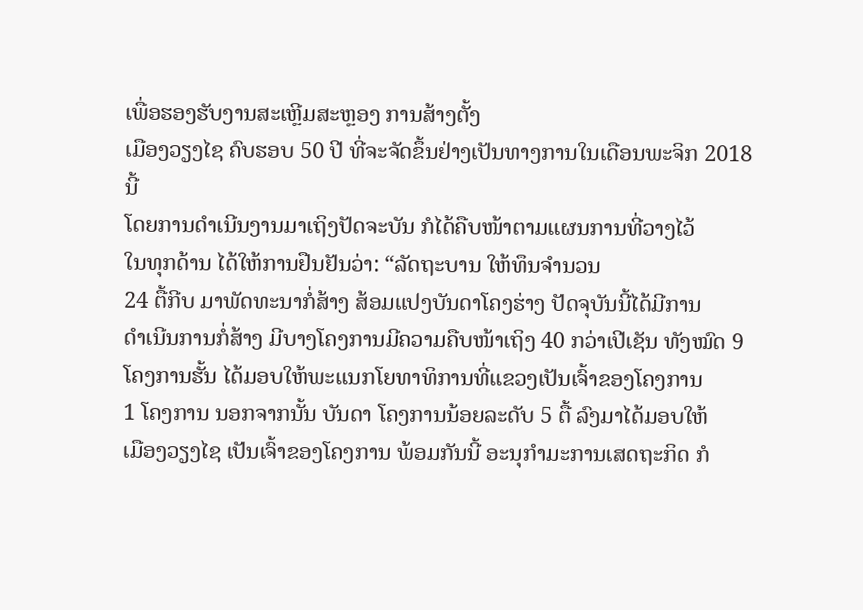ເພື່ອຮອງຮັບງານສະເຫຼີມສະຫຼອງ ການສ້າງຕັ້ງ
ເມືອງວຽງໄຊ ຄົບຮອບ 50 ປີ ທີ່ຈະຈັດຂຶ້ນຢ່າງເປັນທາງການໃນເດືອນພະຈິກ 2018 ນີ້
ໂດຍການດຳເນີນງານມາເຖິງປັດຈະບັນ ກໍໄດ້ຄືບໜ້າຕາມແຜນການທີ່ວາງໄວ້
ໃນທຸກດ້ານ ໄດ້ໃຫ້ການຢືນຢັນວ່າ: “ລັດຖະບານ ໃຫ້ທຶນຈຳນວນ
24 ຕື້ກີບ ມາພັດທະນາກໍ່ສ້າງ ສ້ອມແປງບັນດາໂຄງຮ່າງ ປັດຈຸບັນນີ້ໄດ້ມີການ
ດຳເນີນການກໍ່ສ້າງ ມີບາງໂຄງການມີຄວາມຄືບໜ້າເຖິງ 40 ກວ່າເປີເຊັນ ທັງໝົດ 9
ໂຄງການຮັ້ນ ໄດ້ມອບໃຫ້ພະແນກໂຍທາທິການທີ່ແຂວງເປັນເຈົ້າຂອງໂຄງການ
1 ໂຄງການ ນອກຈາກນັ້ນ ບັນດາ ໂຄງການນ້ອຍລະດັບ 5 ຕື້ ລົງມາໄດ້ມອບໃຫ້
ເມືອງວຽງໄຊ ເປັນເຈົ້າຂອງໂຄງການ ພ້ອມກັນນີ້ ອະນຸກຳມະການເສດຖະກິດ ກໍ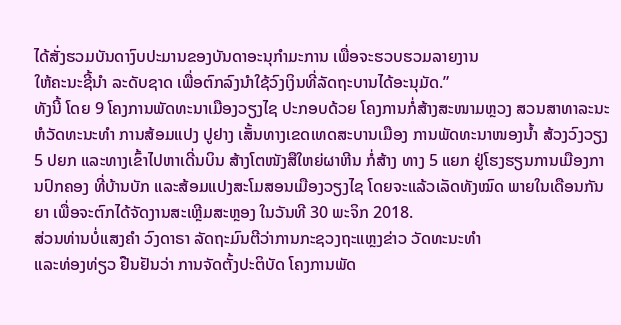ໄດ້ສັ່ງຮວມບັນດາງົບປະມານຂອງບັນດາອະນຸກຳມະການ ເພື່ອຈະຮວບຮວມລາຍງານ
ໃຫ້ຄະນະຊີ້ນຳ ລະດັບຊາດ ເພື່ອຕົກລົງນຳໃຊ້ວົງເງິນທີ່ລັດຖະບານໄດ້ອະນຸມັດ.”
ທັງນີ້ ໂດຍ 9 ໂຄງການພັດທະນາເມືອງວຽງໄຊ ປະກອບດ້ວຍ ໂຄງການກໍ່ສ້າງສະໜາມຫຼວງ ສວນສາທາລະນະ ຫໍວັດທະນະທຳ ການສ້ອມແປງ ປູຢາງ ເສັ້ນທາງເຂດເທດສະບານເມືອງ ການພັດທະນາໜອງນ້ຳ ສ້ວງວົງວຽງ 5 ປຍກ ແລະທາງເຂົ້າໄປຫາເດີ່ນບິນ ສ້າງໂຕໜັງສືໃຫຍ່ຜາຫີນ ກໍ່ສ້າງ ທາງ 5 ແຍກ ຢູ່ໂຮງຮຽນການເມືອງການປົກຄອງ ທີ່ບ້ານບັກ ແລະສ້ອມແປງສະໂມສອນເມືອງວຽງໄຊ ໂດຍຈະແລ້ວເລັດທັງໝົດ ພາຍໃນເດືອນກັນຍາ ເພື່ອຈະຕົກໄດ້ຈັດງານສະເຫຼີມສະຫຼອງ ໃນວັນທີ 30 ພະຈິກ 2018.
ສ່ວນທ່ານບໍ່ແສງຄຳ ວົງດາຣາ ລັດຖະມົນຕີວ່າການກະຊວງຖະແຫຼງຂ່າວ ວັດທະນະທຳ
ແລະທ່ອງທ່ຽວ ຢືນຢັນວ່າ ການຈັດຕັ້ງປະຕິບັດ ໂຄງການພັດ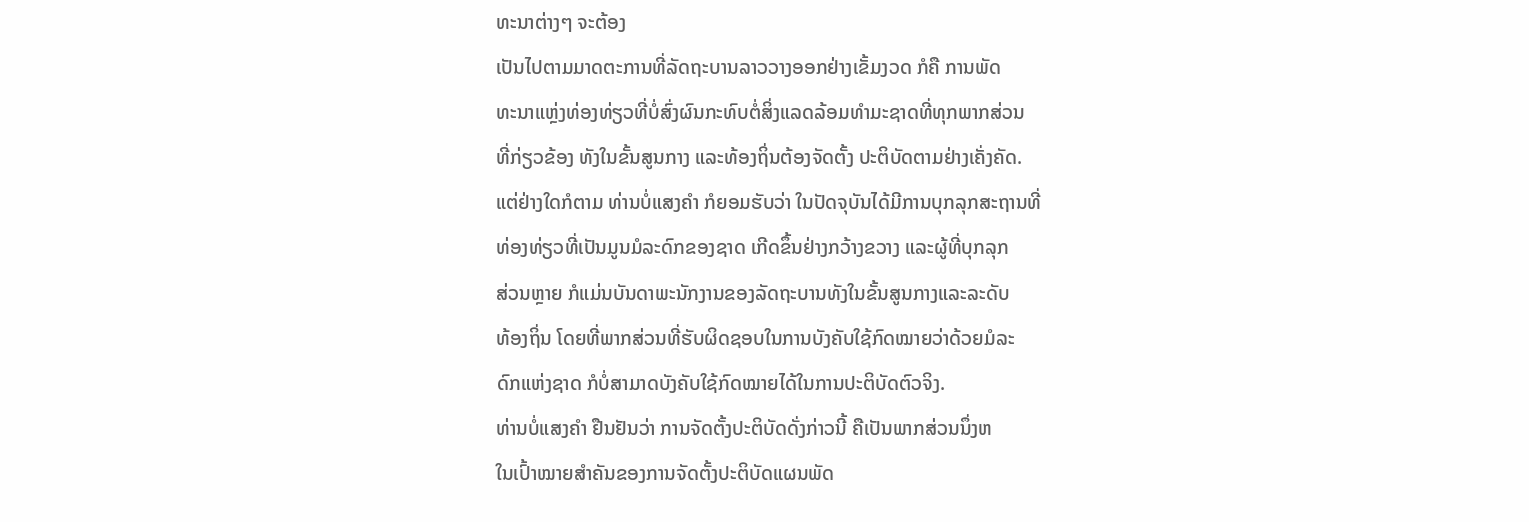ທະນາຕ່າງໆ ຈະຕ້ອງ
ເປັນໄປຕາມມາດຕະການທີ່ລັດຖະບານລາວວາງອອກຢ່າງເຂັ້ມງວດ ກໍຄື ການພັດ
ທະນາແຫຼ່ງທ່ອງທ່ຽວທີ່ບໍ່ສົ່ງຜົນກະທົບຕໍ່ສິ່ງແລດລ້ອມທຳມະຊາດທີ່ທຸກພາກສ່ວນ
ທີ່ກ່ຽວຂ້ອງ ທັງໃນຂັ້ນສູນກາງ ແລະທ້ອງຖິ່ນຕ້ອງຈັດຕັ້ງ ປະຕິບັດຕາມຢ່າງເຄັ່ງຄັດ.
ແຕ່ຢ່າງໃດກໍຕາມ ທ່ານບໍ່ແສງຄຳ ກໍຍອມຮັບວ່າ ໃນປັດຈຸບັນໄດ້ມີການບຸກລຸກສະຖານທີ່
ທ່ອງທ່ຽວທີ່ເປັນມູນມໍລະດົກຂອງຊາດ ເກີດຂຶ້ນຢ່າງກວ້າງຂວາງ ແລະຜູ້ທີ່ບຸກລຸກ
ສ່ວນຫຼາຍ ກໍແມ່ນບັນດາພະນັກງານຂອງລັດຖະບານທັງໃນຂັ້ນສູນກາງແລະລະດັບ
ທ້ອງຖິ່ນ ໂດຍທີ່ພາກສ່ວນທີ່ຮັບຜິດຊອບໃນການບັງຄັບໃຊ້ກົດໝາຍວ່າດ້ວຍມໍລະ
ດົກແຫ່ງຊາດ ກໍບໍ່ສາມາດບັງຄັບໃຊ້ກົດໝາຍໄດ້ໃນການປະຕິບັດຕົວຈິງ.
ທ່ານບໍ່ແສງຄຳ ຢືນຢັນວ່າ ການຈັດຕັ້ງປະຕິບັດດັ່ງກ່າວນີ້ ຄືເປັນພາກສ່ວນນຶ່ງຫ
ໃນເປົ້າໝາຍສຳຄັນຂອງການຈັດຕັ້ງປະຕິບັດແຜນພັດ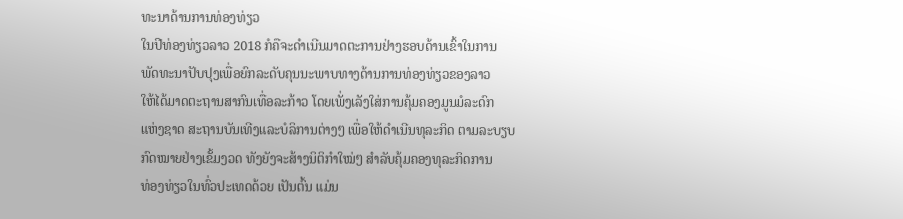ທະນາດ້ານການທ່ອງທ່ຽວ
ໃນປີທ່ອງທ່ຽວລາວ 2018 ກໍຄືຈະດຳເນີນມາດຕະການຢ່າງຮອບດ້ານເຂົ້າໃນການ
ພັດທະນາປັບປຸງເພື່ອຍົກລະດັບຄຸນນະພາບທາງດ້ານການທ່ອງທ່ຽວຂອງລາວ
ໃຫ້ໄດ້ມາດຕະຖານສາກົນເທື່ອລະກ້າວ ໂດຍເພັ່ງເລັງໃສ່ການຄຸ້ມຄອງມູນມໍລະດົກ
ແຫ່ງຊາດ ສະຖານບັນເທີງແລະບໍລິການຕ່າງໆ ເພື່ອໃຫ້ດຳເນີນທຸລະກິດ ຕາມລະບຽບ
ກົດໝາຍຢ່າງເຂັ້ມງວດ ທັງຍັງຈະສ້າງນິຕິກຳໃໝ່ໆ ສຳລັບຄຸ້ມຄອງທຸລະກິດການ
ທ່ອງທ່ຽວໃນທົ່ວປະເທດດ້ວຍ ເປັນຕົ້ນ ແມ່ນ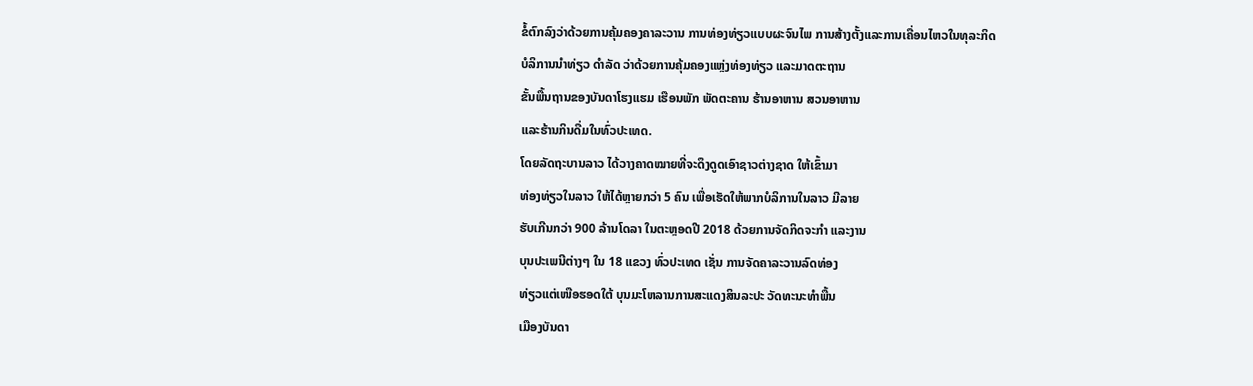ຂໍ້ຕົກລົງວ່າດ້ວຍການຄຸ້ມຄອງຄາລະວານ ການທ່ອງທ່ຽວແບບຜະຈົນໄພ ການສ້າງຕັ້ງແລະການເຄື່ອນໄຫວໃນທຸລະກິດ
ບໍລິການນຳທ່ຽວ ດຳລັດ ວ່າດ້ວຍການຄຸ້ມຄອງແຫຼ່ງທ່ອງທ່ຽວ ແລະມາດຕະຖານ
ຂັ້ນພື້ນຖານຂອງບັນດາໂຮງແຮມ ເຮືອນພັກ ພັດຕະຄານ ຮ້ານອາຫານ ສວນອາຫານ
ແລະຮ້ານກິນດື່ມໃນທົ່ວປະເທດ.
ໂດຍລັດຖະບານລາວ ໄດ້ວາງຄາດໝາຍທີ່ຈະດຶງດູດເອົາຊາວຕ່າງຊາດ ໃຫ້ເຂົ້າມາ
ທ່ອງທ່ຽວໃນລາວ ໃຫ້ໄດ້ຫຼາຍກວ່າ 5 ຄົນ ເພື່ອເຮັດໃຫ້ພາກບໍລິການໃນລາວ ມີລາຍ
ຮັບເກີນກວ່າ 900 ລ້ານໂດລາ ໃນຕະຫຼອດປີ 2018 ດ້ວຍການຈັດກິດຈະກຳ ແລະງານ
ບຸນປະເພນີຕ່າງໆ ໃນ 18 ແຂວງ ທົ່ວປະເທດ ເຊັ່ນ ການຈັດຄາລະວານລົດທ່ອງ
ທ່ຽວແຕ່ເໜືອຮອດໃຕ້ ບຸນມະໂຫລານການສະແດງສິນລະປະ ວັດທະນະທຳພື້ນ
ເມືອງບັນດາ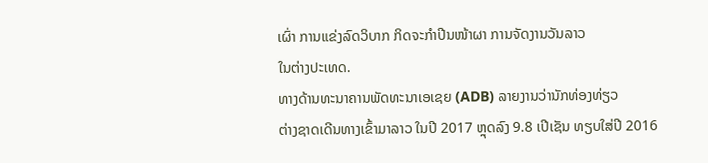ເຜົ່າ ການແຂ່ງລົດວິບາກ ກິດຈະກຳປີນໜ້າຜາ ການຈັດງານວັນລາວ
ໃນຕ່າງປະເທດ.
ທາງດ້ານທະນາຄານພັດທະນາເອເຊຍ (ADB) ລາຍງານວ່ານັກທ່ອງທ່ຽວ
ຕ່າງຊາດເດີນທາງເຂົ້າມາລາວ ໃນປີ 2017 ຫຼຸດລົງ 9.8 ເປີເຊັນ ທຽບໃສ່ປີ 2016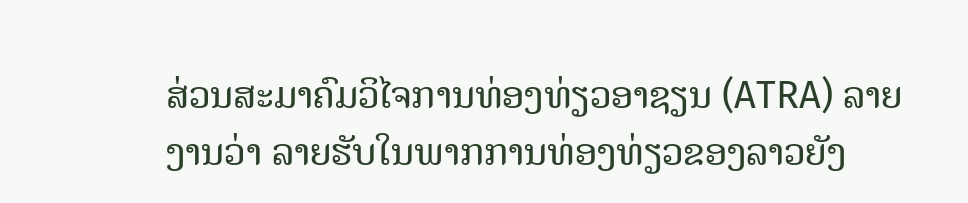ສ່ວນສະມາຄົມວິໄຈການທ່ອງທ່ຽວອາຊຽນ (ATRA) ລາຍງານວ່າ ລາຍຮັບໃນພາກການທ່ອງທ່ຽວຂອງລາວຍັງ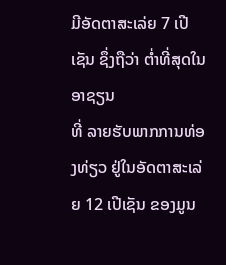ມີອັດຕາສະເລ່ຍ 7 ເປີເຊັນ ຊຶ່ງຖືວ່າ ຕ່ຳທີ່ສຸດໃນອາຊຽນ
ທີ່ ລາຍຮັບພາກການທ່ອງທ່ຽວ ຢູ່ໃນອັດຕາສະເລ່ຍ 12 ເປີເຊັນ ຂອງມູນ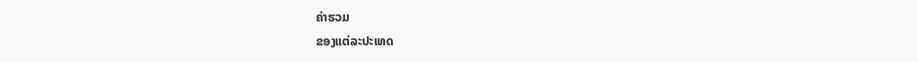ຄ່າຮວມ
ຂອງແຕ່ລະປະເທດ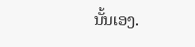ນັ້ນເອງ.